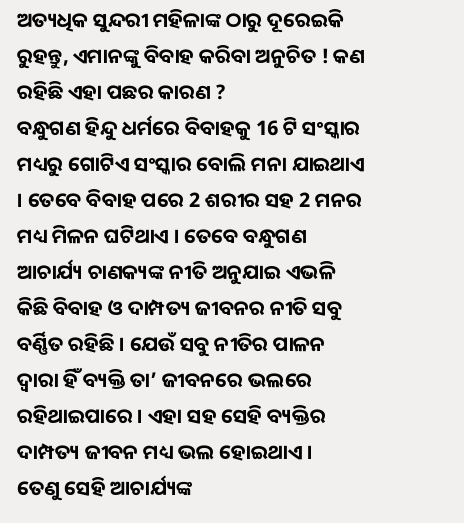ଅତ୍ୟଧିକ ସୁନ୍ଦରୀ ମହିଳାଙ୍କ ଠାରୁ ଦୂରେଇକି ରୁହନ୍ତୁ, ଏମାନଙ୍କୁ ବିବାହ କରିବା ଅନୁଚିତ ! କଣ ରହିଛି ଏହା ପଛର କାରଣ ?
ବନ୍ଧୁଗଣ ହିନ୍ଦୁ ଧର୍ମରେ ବିବାହକୁ 16 ଟି ସଂସ୍କାର ମଧ୍ୟରୁ ଗୋଟିଏ ସଂସ୍କାର ବୋଲି ମନା ଯାଇଥାଏ । ତେବେ ବିବାହ ପରେ 2 ଶରୀର ସହ 2 ମନର ମଧ୍ୟ ମିଳନ ଘଟିଥାଏ । ତେବେ ବନ୍ଧୁଗଣ ଆଚାର୍ଯ୍ୟ ଚାଣକ୍ୟଙ୍କ ନୀତି ଅନୁଯାଇ ଏଭଳି କିଛି ବିବାହ ଓ ଦାମ୍ପତ୍ୟ ଜୀବନର ନୀତି ସବୁ ବର୍ଣ୍ଣିତ ରହିଛି । ଯେଉଁ ସବୁ ନୀତିର ପାଳନ ଦ୍ଵାରା ହିଁ ବ୍ୟକ୍ତି ତା’ ଜୀବନରେ ଭଲରେ ରହିଥାଇପାରେ । ଏହା ସହ ସେହି ବ୍ୟକ୍ତିର ଦାମ୍ପତ୍ୟ ଜୀବନ ମଧ୍ୟ ଭଲ ହୋଇଥାଏ ।
ତେଣୁ ସେହି ଆଚାର୍ଯ୍ୟଙ୍କ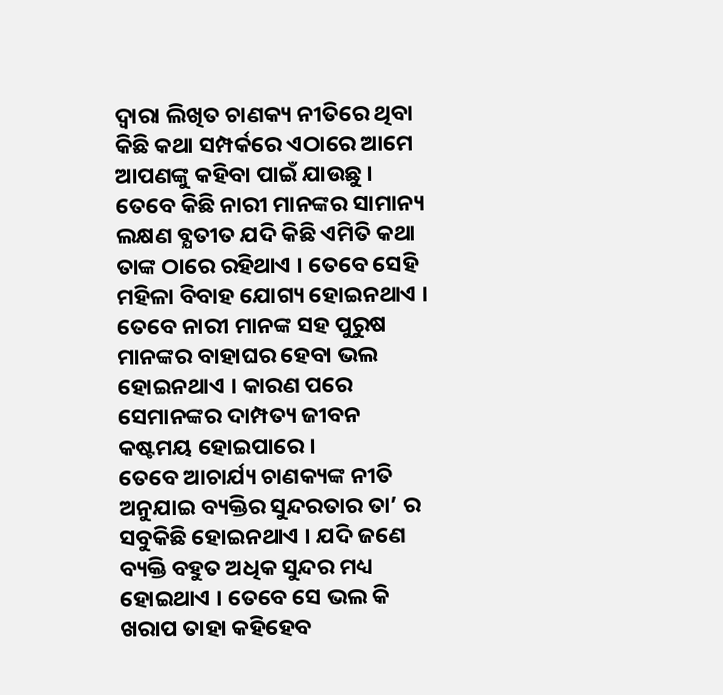ଦ୍ଵାରା ଲିଖିତ ଚାଣକ୍ୟ ନୀତିରେ ଥିବା କିଛି କଥା ସମ୍ପର୍କରେ ଏଠାରେ ଆମେ ଆପଣଙ୍କୁ କହିବା ପାଇଁ ଯାଉଛୁ । ତେବେ କିଛି ନାରୀ ମାନଙ୍କର ସାମାନ୍ୟ ଲକ୍ଷଣ ବ୍ଯତୀତ ଯଦି କିଛି ଏମିତି କଥା ତାଙ୍କ ଠାରେ ରହିଥାଏ । ତେବେ ସେହି ମହିଳା ବିବାହ ଯୋଗ୍ୟ ହୋଇନଥାଏ । ତେବେ ନାରୀ ମାନଙ୍କ ସହ ପୁରୁଷ ମାନଙ୍କର ବାହାଘର ହେବା ଭଲ ହୋଇନଥାଏ । କାରଣ ପରେ ସେମାନଙ୍କର ଦାମ୍ପତ୍ୟ ଜୀବନ କଷ୍ଟମୟ ହୋଇପାରେ ।
ତେବେ ଆଚାର୍ଯ୍ୟ ଚାଣକ୍ୟଙ୍କ ନୀତି ଅନୁଯାଇ ବ୍ୟକ୍ତିର ସୁନ୍ଦରତାର ତା’ ର ସବୁକିଛି ହୋଇନଥାଏ । ଯଦି ଜଣେ ବ୍ୟକ୍ତି ବହୁତ ଅଧିକ ସୁନ୍ଦର ମଧ୍ୟ ହୋଇଥାଏ । ତେବେ ସେ ଭଲ କି ଖରାପ ତାହା କହିହେବ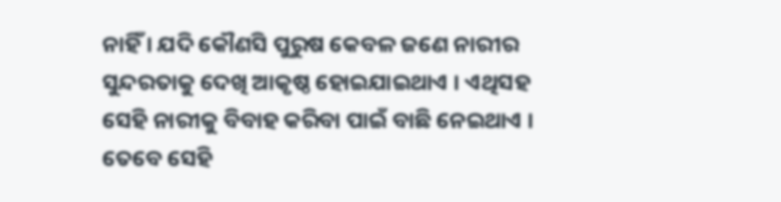ନାହିଁ । ଯଦି କୌଣସି ପୁରୁଷ କେବଳ ଜଣେ ନାରୀର ସୁନ୍ଦରତାକୁ ଦେଖି ଆକୃଷ୍ଠ ହୋଇଯାଇଥାଏ । ଏଥିସହ ସେହି ନାରୀକୁ ବିବାହ କରିବା ପାଇଁ ବାଛି ନେଇଥାଏ ।
ତେବେ ସେହି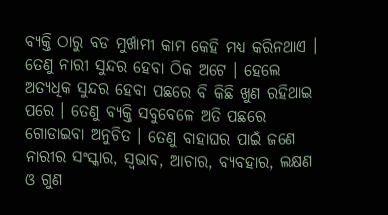ବ୍ୟକ୍ତି ଠାରୁ ବଡ ମୁର୍ଖାମୀ କାମ କେହି ମଧ୍ୟ କରିନଥାଏ । ତେଣୁ ନାରୀ ସୁନ୍ଦର ହେବା ଠିକ ଅଟେ । ହେଲେ ଅତ୍ୟଧିକ ସୁନ୍ଦର ହେବା ପଛରେ ବି କିଛି ଖୁଣ ରହିଥାଇ ପରେ । ତେଣୁ ବ୍ୟକ୍ତି ସବୁବେଳେ ଅତି ପଛରେ ଗୋଡାଇବା ଅନୁଚିତ । ତେଣୁ ବାହାଘର ପାଇଁ ଜଣେ ନାରୀର ସଂସ୍କାର, ସ୍ଵଭାବ, ଆଚାର, ବ୍ୟବହାର, ଲକ୍ଷଣ ଓ ଗୁଣ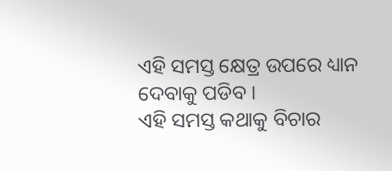ଏହି ସମସ୍ତ କ୍ଷେତ୍ର ଉପରେ ଧ୍ୟାନ ଦେବାକୁ ପଡିବ ।
ଏହି ସମସ୍ତ କଥାକୁ ବିଚାର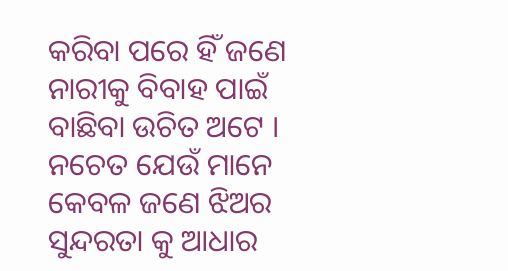କରିବା ପରେ ହିଁ ଜଣେ ନାରୀକୁ ବିବାହ ପାଇଁ ବାଛିବା ଉଚିତ ଅଟେ । ନଚେତ ଯେଉଁ ମାନେ କେବଳ ଜଣେ ଝିଅର ସୁନ୍ଦରତା କୁ ଆଧାର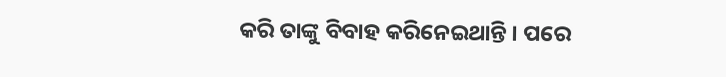କରି ତାଙ୍କୁ ବିବାହ କରିନେଇଥାନ୍ତି । ପରେ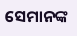ସେମାନଙ୍କ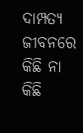ଦାମ୍ପତ୍ୟ ଜୀବନରେ କିଛି ନା କିଛି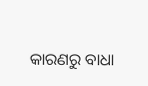କାରଣରୁ ବାଧା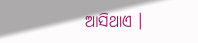ଆସିଥାଏ ।